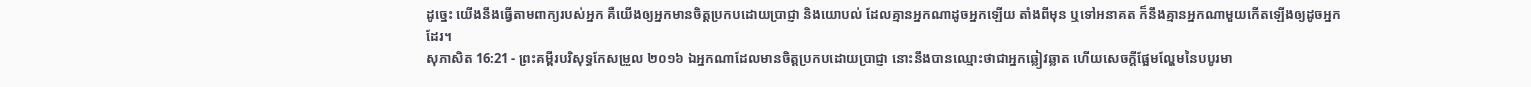ដូច្នេះ យើងនឹងធ្វើតាមពាក្យរបស់អ្នក គឺយើងឲ្យអ្នកមានចិត្តប្រកបដោយប្រាជ្ញា និងយោបល់ ដែលគ្មានអ្នកណាដូចអ្នកឡើយ តាំងពីមុន ឬទៅអនាគត ក៏នឹងគ្មានអ្នកណាមួយកើតឡើងឲ្យដូចអ្នកដែរ។
សុភាសិត 16:21 - ព្រះគម្ពីរបរិសុទ្ធកែសម្រួល ២០១៦ ឯអ្នកណាដែលមានចិត្តប្រកបដោយប្រាជ្ញា នោះនឹងបានឈ្មោះថាជាអ្នកឆ្លៀវឆ្លាត ហើយសេចក្ដីផ្អែមល្ហែមនៃបបូរមា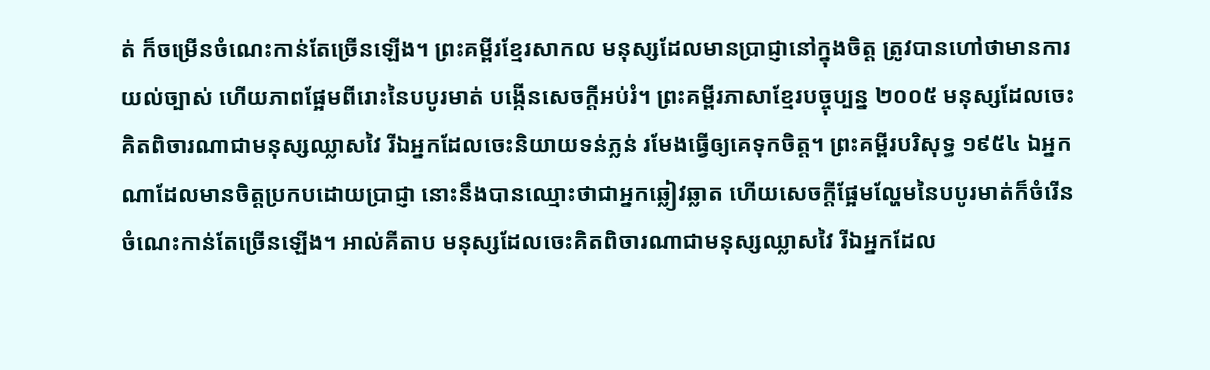ត់ ក៏ចម្រើនចំណេះកាន់តែច្រើនឡើង។ ព្រះគម្ពីរខ្មែរសាកល មនុស្សដែលមានប្រាជ្ញានៅក្នុងចិត្ត ត្រូវបានហៅថាមានការយល់ច្បាស់ ហើយភាពផ្អែមពីរោះនៃបបូរមាត់ បង្កើនសេចក្ដីអប់រំ។ ព្រះគម្ពីរភាសាខ្មែរបច្ចុប្បន្ន ២០០៥ មនុស្សដែលចេះគិតពិចារណាជាមនុស្សឈ្លាសវៃ រីឯអ្នកដែលចេះនិយាយទន់ភ្លន់ រមែងធ្វើឲ្យគេទុកចិត្ត។ ព្រះគម្ពីរបរិសុទ្ធ ១៩៥៤ ឯអ្នកណាដែលមានចិត្តប្រកបដោយប្រាជ្ញា នោះនឹងបានឈ្មោះថាជាអ្នកឆ្លៀវឆ្លាត ហើយសេចក្ដីផ្អែមល្ហែមនៃបបូរមាត់ក៏ចំរើនចំណេះកាន់តែច្រើនឡើង។ អាល់គីតាប មនុស្សដែលចេះគិតពិចារណាជាមនុស្សឈ្លាសវៃ រីឯអ្នកដែល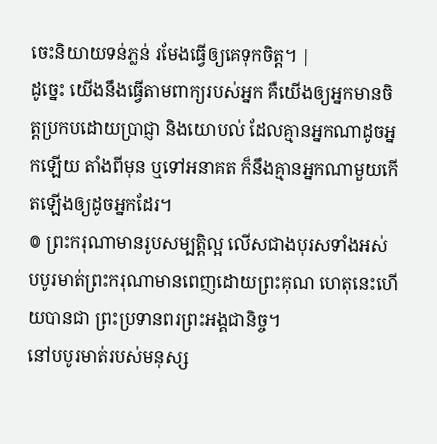ចេះនិយាយទន់ភ្លន់ រមែងធ្វើឲ្យគេទុកចិត្ត។ |
ដូច្នេះ យើងនឹងធ្វើតាមពាក្យរបស់អ្នក គឺយើងឲ្យអ្នកមានចិត្តប្រកបដោយប្រាជ្ញា និងយោបល់ ដែលគ្មានអ្នកណាដូចអ្នកឡើយ តាំងពីមុន ឬទៅអនាគត ក៏នឹងគ្មានអ្នកណាមួយកើតឡើងឲ្យដូចអ្នកដែរ។
៙ ព្រះករុណាមានរូបសម្បត្តិល្អ លើសជាងបុរសទាំងអស់ បបូរមាត់ព្រះករុណាមានពេញដោយព្រះគុណ ហេតុនេះហើយបានជា ព្រះប្រទានពរព្រះអង្គជានិច្ច។
នៅបបូរមាត់របស់មនុស្ស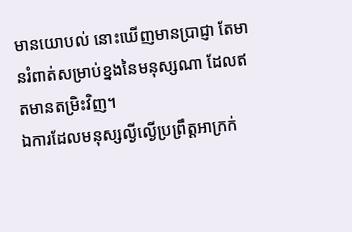មានយោបល់ នោះឃើញមានប្រាជ្ញា តែមានរំពាត់សម្រាប់ខ្នងនៃមនុស្សណា ដែលឥតមានតម្រិះវិញ។
ឯការដែលមនុស្សល្ងីល្ងើប្រព្រឹត្តអាក្រក់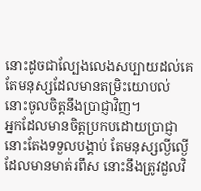នោះដូចជាល្បែងលេងសប្បាយដល់គេ តែមនុស្សដែលមានតម្រិះយោបល់ នោះចូលចិត្តនឹងប្រាជ្ញាវិញ។
អ្នកដែលមានចិត្តប្រកបដោយប្រាជ្ញា នោះតែងទទួលបង្គាប់ តែមនុស្សល្ងីល្ងើដែលមានមាត់រពឹស នោះនឹងត្រូវដួលវិ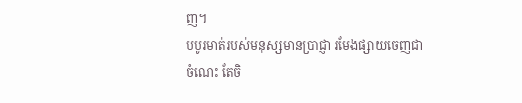ញ។
បបូរមាត់របស់មនុស្សមានប្រាជ្ញា រមែងផ្សាយចេញជាចំណេះ តែចិ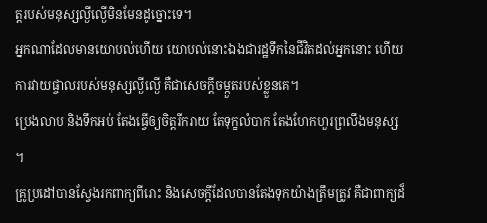ត្តរបស់មនុស្សល្ងីល្ងើមិនមែនដូច្នោះទេ។
អ្នកណាដែលមានយោបល់ហើយ យោបល់នោះឯងជារដ្ឋទឹកនៃជីវិតដល់អ្នកនោះ ហើយការវាយផ្ចាលរបស់មនុស្សល្ងីល្ងើ គឺជាសេចក្ដីចម្កួតរបស់ខ្លួនគេ។
ប្រេងលាប និងទឹកអប់ តែងធ្វើឲ្យចិត្តរីករាយ តែទុក្ខលំបាក តែងហែកហួរព្រលឹងមនុស្ស ។
គ្រូប្រដៅបានស្វែងរកពាក្យពីរោះ និងសេចក្ដីដែលបានតែងទុកយ៉ាងត្រឹមត្រូវ គឺជាពាក្យដ៏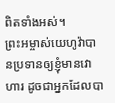ពិតទាំងអស់។
ព្រះអម្ចាស់យេហូវ៉ាបានប្រទានឲ្យខ្ញុំមានវោហារ ដូចជាអ្នកដែលបា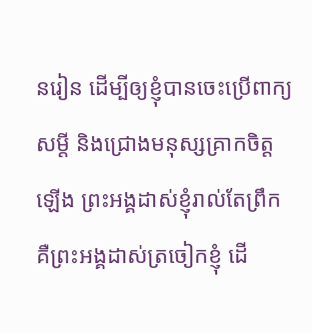នរៀន ដើម្បីឲ្យខ្ញុំបានចេះប្រើពាក្យសម្ដី និងជ្រោងមនុស្សគ្រាកចិត្តឡើង ព្រះអង្គដាស់ខ្ញុំរាល់តែព្រឹក គឺព្រះអង្គដាស់ត្រចៀកខ្ញុំ ដើ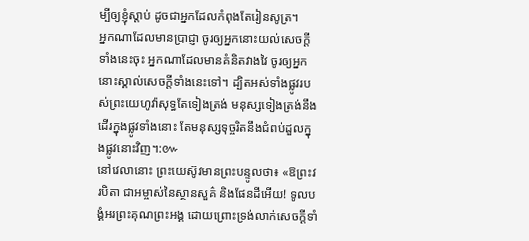ម្បីឲ្យខ្ញុំស្តាប់ ដូចជាអ្នកដែលកំពុងតែរៀនសូត្រ។
អ្នកណាដែលមានប្រាជ្ញា ចូរឲ្យអ្នកនោះយល់សេចក្ដីទាំងនេះចុះ អ្នកណាដែលមានគំនិតវាងវៃ ចូរឲ្យអ្នកនោះស្គាល់សេចក្ដីទាំងនេះទៅ។ ដ្បិតអស់ទាំងផ្លូវរបស់ព្រះយេហូវ៉ាសុទ្ធតែទៀងត្រង់ មនុស្សទៀងត្រង់នឹងដើរក្នុងផ្លូវទាំងនោះ តែមនុស្សទុច្ចរិតនឹងជំពប់ដួលក្នុងផ្លូវនោះវិញ។:៚
នៅវេលានោះ ព្រះយេស៊ូវមានព្រះបន្ទូលថា៖ «ឱព្រះវរបិតា ជាអម្ចាស់នៃស្ថានសួគ៌ និងផែនដីអើយ! ទូលបង្គំអរព្រះគុណព្រះអង្គ ដោយព្រោះទ្រង់លាក់សេចក្តីទាំ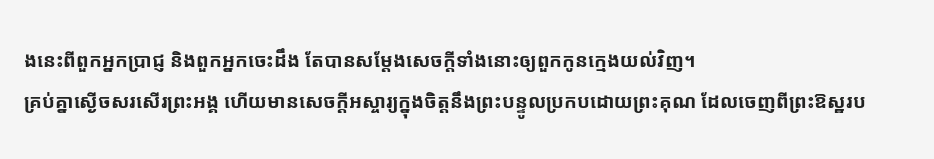ងនេះពីពួកអ្នកប្រាជ្ញ និងពួកអ្នកចេះដឹង តែបានសម្តែងសេចក្ដីទាំងនោះឲ្យពួកកូនក្មេងយល់វិញ។
គ្រប់គ្នាស្ងើចសរសើរព្រះអង្គ ហើយមានសេចក្ដីអស្ចារ្យក្នុងចិត្តនឹងព្រះបន្ទូលប្រកបដោយព្រះគុណ ដែលចេញពីព្រះឱស្ឋរប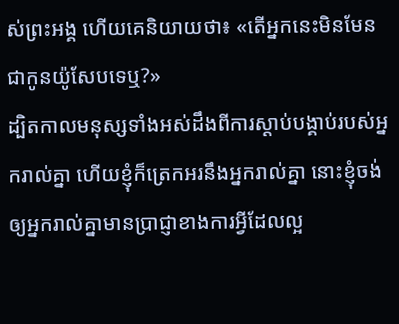ស់ព្រះអង្គ ហើយគេនិយាយថា៖ «តើអ្នកនេះមិនមែនជាកូនយ៉ូសែបទេឬ?»
ដ្បិតកាលមនុស្សទាំងអស់ដឹងពីការស្ដាប់បង្គាប់របស់អ្នករាល់គ្នា ហើយខ្ញុំក៏ត្រេកអរនឹងអ្នករាល់គ្នា នោះខ្ញុំចង់ឲ្យអ្នករាល់គ្នាមានប្រាជ្ញាខាងការអ្វីដែលល្អ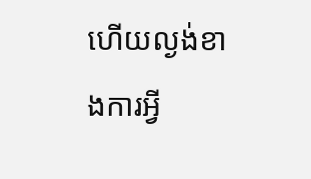ហើយល្ងង់ខាងការអ្វី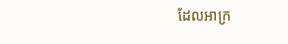ដែលអាក្រ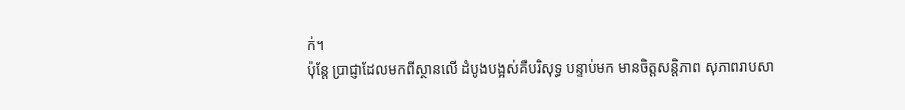ក់។
ប៉ុន្តែ ប្រាជ្ញាដែលមកពីស្ថានលើ ដំបូងបង្អស់គឺបរិសុទ្ធ បន្ទាប់មក មានចិត្តសន្តិភាព សុភាពរាបសា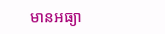មានអធ្យា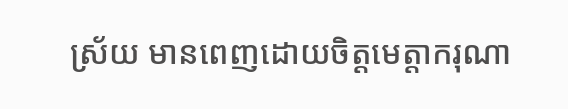ស្រ័យ មានពេញដោយចិត្តមេត្តាករុណា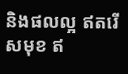និងផលល្អ ឥតរើសមុខ ឥ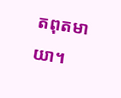តពុតមាយា។